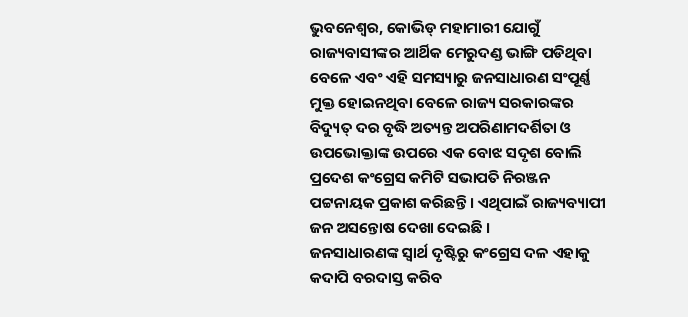ଭୁବନେଶ୍ୱର, କୋଭିଡ୍ ମହାମାରୀ ଯୋଗୁଁ ରାଜ୍ୟବାସୀଙ୍କର ଆର୍ଥିକ ମେରୁଦଣ୍ଡ ଭାଙ୍ଗି ପଡିଥିବା ବେଳେ ଏବଂ ଏହି ସମସ୍ୟାରୁ ଜନସାଧାରଣ ସଂପୂର୍ଣ୍ଣ ମୁକ୍ତ ହୋଇନଥିବା ବେଳେ ରାଜ୍ୟ ସରକାରଙ୍କର ବିଦ୍ୟୁତ୍ ଦର ବୃଦ୍ଧି ଅତ୍ୟନ୍ତ ଅପରିଣାମଦର୍ଶିତା ଓ ଉପଭୋକ୍ତାଙ୍କ ଉପରେ ଏକ ବୋଝ ସଦୃଶ ବୋଲି ପ୍ରଦେଶ କଂଗ୍ରେସ କମିଟି ସଭାପତି ନିରଞ୍ଜନ ପଟ୍ଟନାୟକ ପ୍ରକାଶ କରିଛନ୍ତି । ଏଥିପାଇଁ ରାଜ୍ୟବ୍ୟାପୀ ଜନ ଅସନ୍ତୋଷ ଦେଖା ଦେଇଛି ।
ଜନସାଧାରଣଙ୍କ ସ୍ୱାର୍ଥ ଦୃଷ୍ଟିରୁ କଂଗ୍ରେସ ଦଳ ଏହାକୁ କଦାପି ବରଦାସ୍ତ କରିବ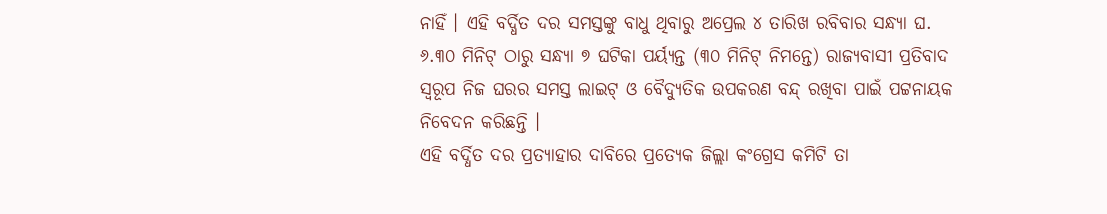ନାହିଁ । ଏହି ବର୍ଦ୍ଧିତ ଦର ସମସ୍ତଙ୍କୁ ବାଧୁ ଥିବାରୁ ଅପ୍ରେଲ ୪ ତାରିଖ ରବିବାର ସନ୍ଧ୍ୟା ଘ. ୬.୩୦ ମିନିଟ୍ ଠାରୁ ସନ୍ଧ୍ୟା ୭ ଘଟିକା ପର୍ୟ୍ୟନ୍ତ (୩୦ ମିନିଟ୍ ନିମନ୍ତେ) ରାଜ୍ୟବାସୀ ପ୍ରତିବାଦ ସ୍ୱରୂପ ନିଜ ଘରର ସମସ୍ତ ଲାଇଟ୍ ଓ ବୈଦ୍ୟୁତିକ ଉପକରଣ ବନ୍ଦ୍ ରଖିବା ପାଇଁ ପଟ୍ଟନାୟକ ନିବେଦନ କରିଛନ୍ତି ।
ଏହି ବର୍ଦ୍ଧିତ ଦର ପ୍ରତ୍ୟାହାର ଦାବିରେ ପ୍ରତ୍ୟେକ ଜିଲ୍ଲା କଂଗ୍ରେସ କମିଟି ତା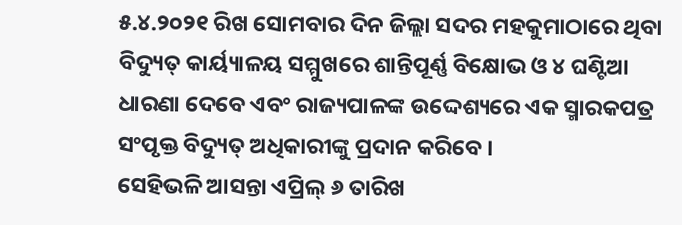୫.୪.୨୦୨୧ ରିଖ ସୋମବାର ଦିନ ଜିଲ୍ଲା ସଦର ମହକୁମାଠାରେ ଥିବା ବିଦ୍ୟୁତ୍ କାର୍ୟ୍ୟାଳୟ ସମ୍ମୁଖରେ ଶାନ୍ତିପୂର୍ଣ୍ଣ ବିକ୍ଷୋଭ ଓ ୪ ଘଣ୍ଟିଆ ଧାରଣା ଦେବେ ଏବଂ ରାଜ୍ୟପାଳଙ୍କ ଉଦ୍ଦେଶ୍ୟରେ ଏକ ସ୍ମାରକପତ୍ର ସଂପୃକ୍ତ ବିଦ୍ୟୁତ୍ ଅଧିକାରୀଙ୍କୁ ପ୍ରଦାନ କରିବେ ।
ସେହିଭଳି ଆସନ୍ତା ଏପ୍ରିଲ୍ ୬ ତାରିଖ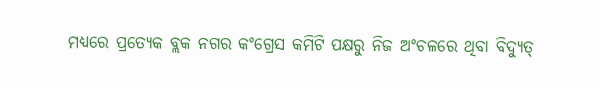ମଧ୍ୟରେ ପ୍ରତ୍ୟେକ ବ୍ଲକ ନଗର କଂଗ୍ରେସ କମିଟି ପକ୍ଷରୁ ନିଜ ଅଂଚଳରେ ଥିବା ବିଦ୍ୟୁତ୍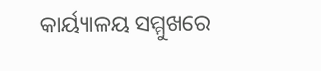କାର୍ୟ୍ୟାଳୟ ସମ୍ମୁଖରେ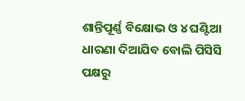ଶାନ୍ତିପୂର୍ଣ୍ଣ ବିକ୍ଷୋଭ ଓ ୪ ଘଣ୍ଟିଆ ଧାରଣା ଦିଆଯିବ ବୋଲି ପିସିସି ପକ୍ଷରୁ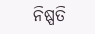ନିଷ୍ପତି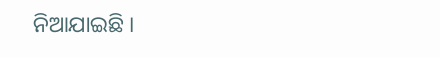ନିଆଯାଇଛି ।